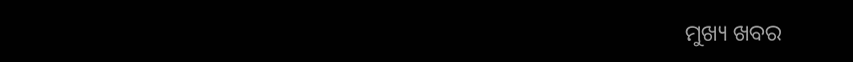ମୁଖ୍ୟ ଖବର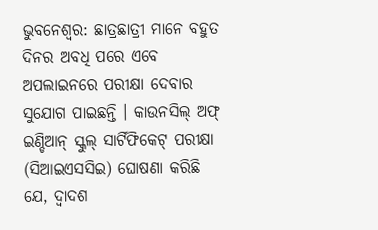ଭୁବନେଶ୍ୱର: ଛାତ୍ରଛାତ୍ରୀ ମାନେ ବହୁତ ଦିନର ଅବଧି ପରେ ଏବେ ଅପଲାଇନରେ ପରୀକ୍ଷା ଦେବାର ସୁଯୋଗ ପାଇଛନ୍ତି । କାଉନସିଲ୍ ଅଫ୍ ଇଣ୍ଡିଆନ୍ ସ୍କୁଲ୍ ସାର୍ଟିଫିକେଟ୍ ପରୀକ୍ଷା (ସିଆଇଏସସିଇ) ଘୋଷଣା କରିଛି ଯେ, ଦ୍ୱାଦଶ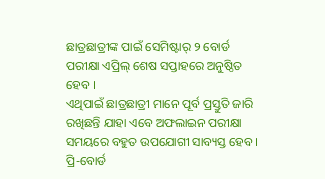ଛାତ୍ରଛାତ୍ରୀଙ୍କ ପାଇଁ ସେମିଷ୍ଟାର୍ ୨ ବୋର୍ଡ ପରୀକ୍ଷା ଏପ୍ରିଲ୍ ଶେଷ ସପ୍ତାହରେ ଅନୁଷ୍ଠିତ ହେବ ।
ଏଥିପାଇଁ ଛାତ୍ରଛାତ୍ରୀ ମାନେ ପୂର୍ବ ପ୍ରସ୍ତୁତି ଜାରି ରଖିଛନ୍ତି ଯାହା ଏବେ ଅଫଲାଇନ ପରୀକ୍ଷା ସମୟରେ ବହୁତ ଉପଯୋଗୀ ସାବ୍ୟସ୍ତ ହେବ । ପ୍ରି-ବୋର୍ଡ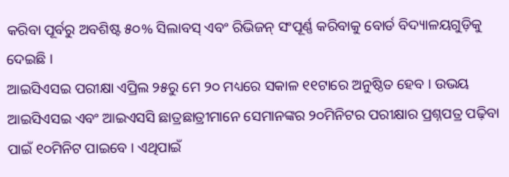କରିବା ପୂର୍ବରୁ ଅବଶିଷ୍ଟ ୫୦% ସିଲାବସ୍ ଏବଂ ରିଭିଜନ୍ ସଂପୂର୍ଣ୍ଣ କରିବାକୁ ବୋର୍ଡ ବିଦ୍ୟାଳୟଗୁଡ଼ିକୁ ଦେଇଛି ।
ଆଇସିଏସଇ ପରୀକ୍ଷା ଏପ୍ରିଲ ୨୫ରୁ ମେ ୨୦ ମଧ୍ୟରେ ସକାଳ ୧୧ଟାରେ ଅନୁଷ୍ଠିତ ହେବ । ଉଭୟ ଆଇସିଏସଇ ଏବଂ ଆଇଏସସି ଛାତ୍ରଛାତ୍ରୀମାନେ ସେମାନଙ୍କର ୨୦ମିନିଟର ପରୀକ୍ଷାର ପ୍ରଶ୍ନପତ୍ର ପଢ଼ିବା ପାଇଁ ୧୦ମିନିଟ ପାଇବେ । ଏଥିପାଇଁ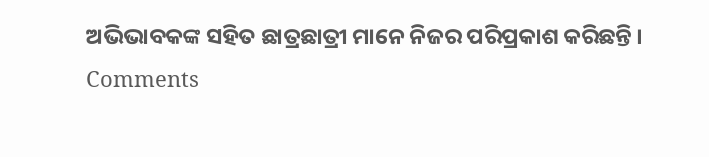ଅଭିଭାବକଙ୍କ ସହିତ ଛାତ୍ରଛାତ୍ରୀ ମାନେ ନିଜର ପରିପ୍ରକାଶ କରିଛନ୍ତି ।
Comments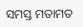ସମସ୍ତ ମତାମତ